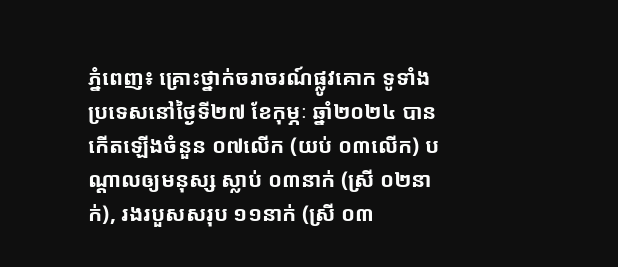ភ្នំពេញ៖ គ្រោះថ្នាក់ចរាចរណ៍ផ្លូវគោក ទូទាំងប្រទេសនៅថ្ងៃទី២៧ ខែកុម្ភៈ ឆ្នាំ២០២៤ បានកើតឡើងចំនួន ០៧លើក (យប់ ០៣លើក) បណ្តាលឲ្យមនុស្ស ស្លាប់ ០៣នាក់ (ស្រី ០២នាក់), រងរបួសសរុប ១១នាក់ (ស្រី ០៣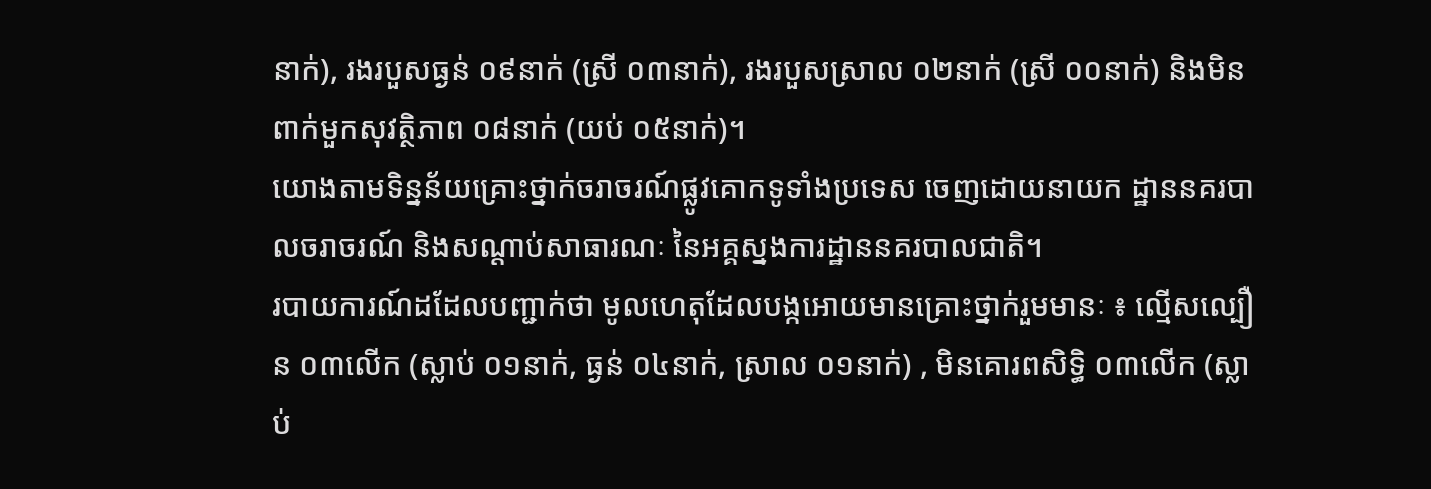នាក់), រងរបួសធ្ងន់ ០៩នាក់ (ស្រី ០៣នាក់), រងរបួសស្រាល ០២នាក់ (ស្រី ០០នាក់) និងមិនពាក់មួកសុវត្ថិភាព ០៨នាក់ (យប់ ០៥នាក់)។
យោងតាមទិន្នន័យគ្រោះថ្នាក់ចរាចរណ៍ផ្លូវគោកទូទាំងប្រទេស ចេញដោយនាយក ដ្ឋាននគរបាលចរាចរណ៍ និងសណ្តាប់សាធារណៈ នៃអគ្គស្នងការដ្ឋាននគរបាលជាតិ។
របាយការណ៍ដដែលបញ្ជាក់ថា មូលហេតុដែលបង្កអោយមានគ្រោះថ្នាក់រួមមានៈ ៖ ល្មើសល្បឿន ០៣លើក (ស្លាប់ ០១នាក់, ធ្ងន់ ០៤នាក់, ស្រាល ០១នាក់) , មិនគោរពសិទ្ធិ ០៣លើក (ស្លាប់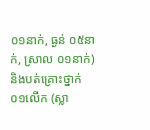០១នាក់, ធ្ងន់ ០៥នាក់, ស្រាល ០១នាក់) និងបត់គ្រោះថ្នាក់ ០១លើក (ស្លា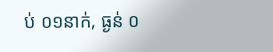ប់ ០១នាក់, ធ្ងន់ ០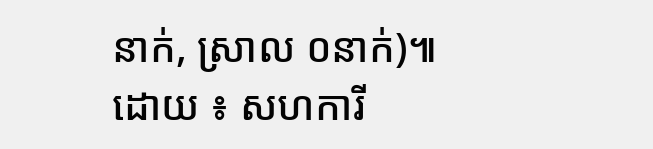នាក់, ស្រាល ០នាក់)៕
ដោយ ៖ សហការី